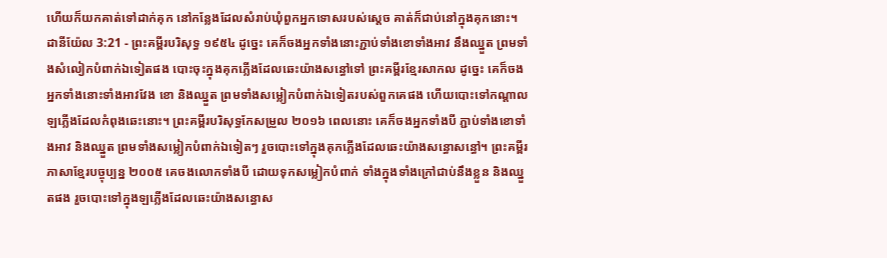ហើយក៏យកគាត់ទៅដាក់គុក នៅកន្លែងដែលសំរាប់ឃុំពួកអ្នកទោសរបស់ស្តេច គាត់ក៏ជាប់នៅក្នុងគុកនោះ។
ដានីយ៉ែល 3:21 - ព្រះគម្ពីរបរិសុទ្ធ ១៩៥៤ ដូច្នេះ គេក៏ចងអ្នកទាំងនោះភ្ជាប់ទាំងខោទាំងអាវ នឹងឈ្នួត ព្រមទាំងសំលៀកបំពាក់ឯទៀតផង បោះចុះក្នុងគុកភ្លើងដែលឆេះយ៉ាងសន្ធៅទៅ ព្រះគម្ពីរខ្មែរសាកល ដូច្នេះ គេក៏ចងអ្នកទាំងនោះទាំងអាវវែង ខោ និងឈ្នួត ព្រមទាំងសម្លៀកបំពាក់ឯទៀតរបស់ពួកគេផង ហើយបោះទៅកណ្ដាលឡភ្លើងដែលកំពុងឆេះនោះ។ ព្រះគម្ពីរបរិសុទ្ធកែសម្រួល ២០១៦ ពេលនោះ គេក៏ចងអ្នកទាំងបី ភ្ជាប់ទាំងខោទាំងអាវ និងឈ្នួត ព្រមទាំងសម្លៀកបំពាក់ឯទៀតៗ រួចបោះទៅក្នុងគុកភ្លើងដែលឆេះយ៉ាងសន្ធោសន្ធៅ។ ព្រះគម្ពីរភាសាខ្មែរបច្ចុប្បន្ន ២០០៥ គេចងលោកទាំងបី ដោយទុកសម្លៀកបំពាក់ ទាំងក្នុងទាំងក្រៅជាប់នឹងខ្លួន និងឈ្នួតផង រួចបោះទៅក្នុងឡភ្លើងដែលឆេះយ៉ាងសន្ធោស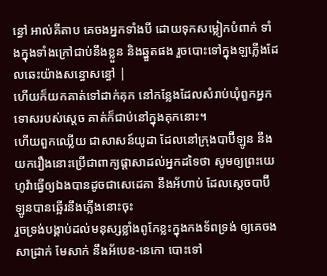ន្ធៅ អាល់គីតាប គេចងអ្នកទាំងបី ដោយទុកសម្លៀកបំពាក់ ទាំងក្នុងទាំងក្រៅជាប់នឹងខ្លួន និងឆ្នួតផង រួចបោះទៅក្នុងឡភ្លើងដែលឆេះយ៉ាងសន្ធោសន្ធៅ |
ហើយក៏យកគាត់ទៅដាក់គុក នៅកន្លែងដែលសំរាប់ឃុំពួកអ្នកទោសរបស់ស្តេច គាត់ក៏ជាប់នៅក្នុងគុកនោះ។
ហើយពួកឈ្លើយ ជាសាសន៍យូដា ដែលនៅក្រុងបាប៊ីឡូន នឹងយករឿងនោះប្រើជាពាក្យផ្តាសាដល់អ្នកដទៃថា សូមឲ្យព្រះយេហូវ៉ាធ្វើឲ្យឯងបានដូចជាសេដេគា នឹងអ័ហាប់ ដែលស្តេចបាប៊ីឡូនបានឆ្អើរនឹងភ្លើងនោះចុះ
រួចទ្រង់បង្គាប់ដល់មនុស្សខ្លាំងពូកែខ្លះក្នុងកងទ័ពទ្រង់ ឲ្យគេចងសាដ្រាក់ មែសាក់ នឹងអ័បេឌ-នេកោ បោះទៅ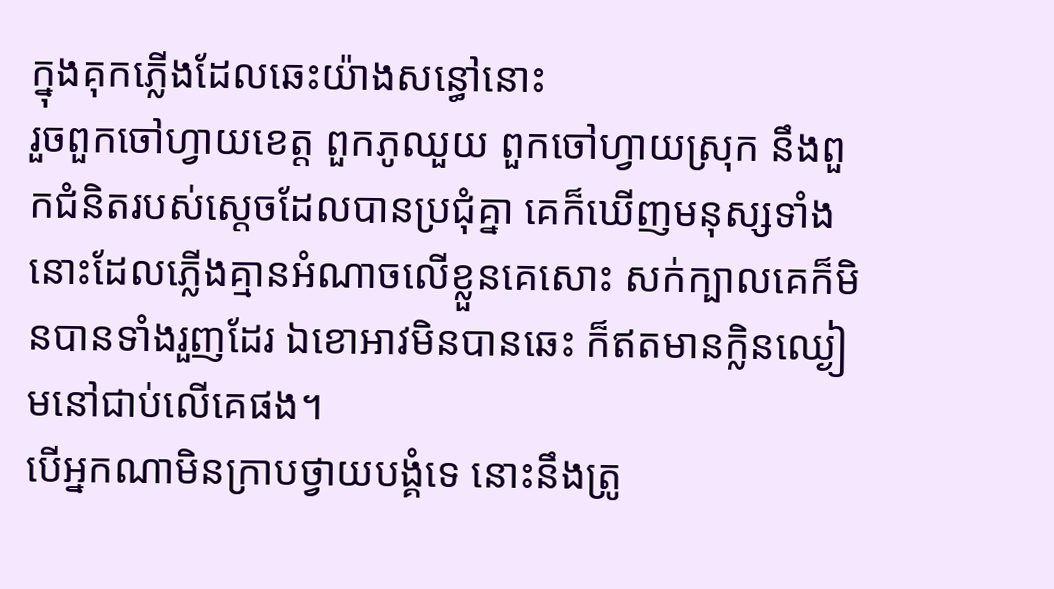ក្នុងគុកភ្លើងដែលឆេះយ៉ាងសន្ធៅនោះ
រួចពួកចៅហ្វាយខេត្ត ពួកភូឈួយ ពួកចៅហ្វាយស្រុក នឹងពួកជំនិតរបស់ស្តេចដែលបានប្រជុំគ្នា គេក៏ឃើញមនុស្សទាំងនោះដែលភ្លើងគ្មានអំណាចលើខ្លួនគេសោះ សក់ក្បាលគេក៏មិនបានទាំងរួញដែរ ឯខោអាវមិនបានឆេះ ក៏ឥតមានក្លិនឈ្ងៀមនៅជាប់លើគេផង។
បើអ្នកណាមិនក្រាបថ្វាយបង្គំទេ នោះនឹងត្រូ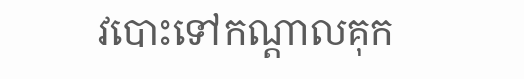វបោះទៅកណ្តាលគុក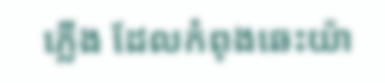ភ្លើង ដែលកំពុងឆេះយ៉ា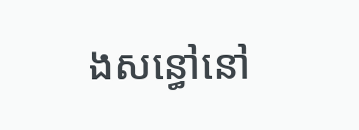ងសន្ធៅនៅ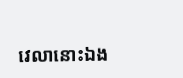វេលានោះឯង